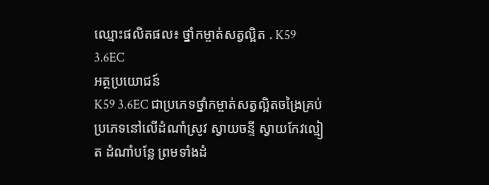ឈ្មោះផលិតផល៖ ថ្នាំកម្ចាត់សត្វល្អិត . K59 3.6EC
អត្ថប្រយោជន៍
K59 3.6EC ជាប្រភេទថ្នាំកម្ចាត់សត្វល្អិតចង្រៃគ្រប់ប្រភេទនៅលើដំណាំស្រូវ ស្វាយចន្ទី ស្វាយកែវល្មៀត ដំណាំបន្លែ ព្រមទាំងដំ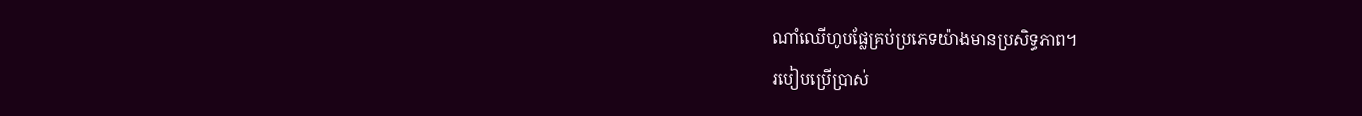ណាំឈើហូបផ្លែគ្រប់ប្រភេទយ៉ាងមានប្រសិទ្ធភាព។
របៀបប្រើប្រាស់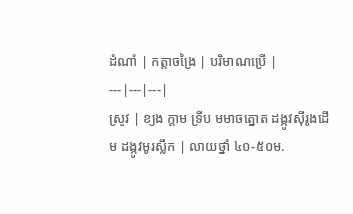ដំណាំ | កត្តាចង្រៃ | បរិមាណប្រើ |
---|---|---|
ស្រូវ | ខ្យង ក្តាម ទ្រីប មមាចត្នោត ដង្កូវស៊ីរូងដើម ដង្កូវមូរស្លឹក | លាយថ្នាំ ៤០-៥០ម.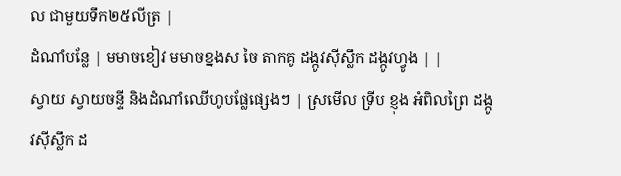ល ជាមួយទឹក២៥លីត្រ |
ដំណាំបន្លែ | មមាចខៀវ មមាចខ្នងស ចៃ តាកគូ ដង្កូវស៊ីស្លឹក ដង្កូវហ្វូង | |
ស្វាយ ស្វាយចន្ទី និងដំណាំឈើហូបផ្លែផ្សេងៗ | ស្រមើល ទ្រីប ខ្ញុង អំពិលព្រៃ ដង្កូវស៊ីស្លឹក ដ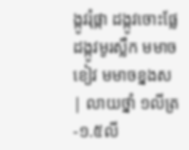ង្កូវរុំផ្កា ដង្កូវចោះផ្លែ ដង្កូវមូរស្លឹក មមាចខៀវ មមាចខ្នងស | លាយថ្នាំ ១លីត្រ-១.៥លី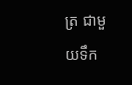ត្រ ជាមួយទឹក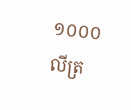១០០០លីត្រ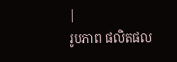|
រូបភាព ផលិតផល